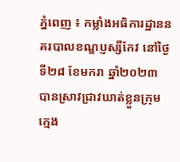ភ្នំពេញ ៖ កម្លាំងអធិការដ្ឋាននគរបាលខណ្ឌប្ញស្សីកែវ នៅថ្ងៃទី២៨ ខែមករា ឆ្នាំ២០២៣ បានស្រាវជ្រាវឃាត់ខ្លួនក្រុមក្មេង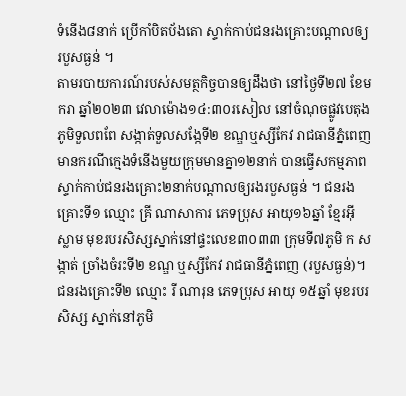ទំនើង៨នាក់ ប្រើកាំបិតប័ងតោ ស្ទាក់កាប់ជនរងគ្រោះបណ្តាលឲ្យរបួសធ្ងន់ ។
តាមរបាយការណ៍របស់សមត្ថកិច្ចបានឲ្យដឹងថា នៅថ្ងៃទី២៧ ខែមករា ឆ្នាំ២០២៣ វេលាម៉ោង១៤:៣០រសៀល នៅចំណុចផ្លូវបេតុងភូមិទួលពពែ សង្កាត់ទួលសង្កែទី២ ខណ្ឌឬស្សីកែវ រាជធានីភ្នំពេញ មានករណីក្មេងទំនើងមួយក្រុមមានគ្នា១២នាក់ បានធ្វើសកម្មភាពស្ទាក់កាប់ជនរងគ្រោះ២នាក់បណ្តាលឲ្យរងរបួសធ្ងន់ ។ ជនរងគ្រោះទី១ ឈ្មោះ គ្រី ណាសាការ ភេទប្រុស អាយុ១៦ឆ្នាំ ខ្មែរអ៊ីស្លាម មុខរបរសិស្សស្នាក់នៅផ្ទះលេខ៣០៣៣ ក្រុមទី៧ភូមិ ក សង្កាត់ ច្រាំងចំរះទី២ ខណ្ឌ ឬស្សីកែវ រាជធានីភ្នំពេញ (របួសធ្ងន់)។ ជនរងគ្រោះទី២ ឈ្មោះ រី ណារុន ភេទប្រុស អាយុ ១៥ឆ្នាំ មុខរបរ សិស្ស ស្នាក់នៅភូមិ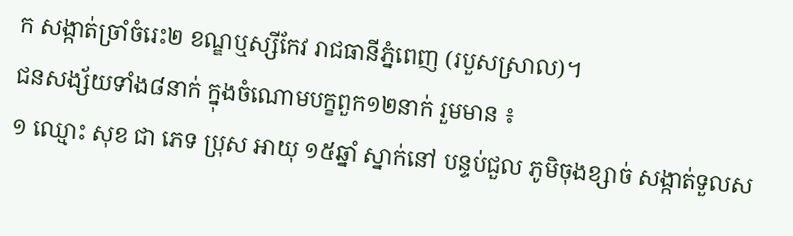ក សង្កាត់ច្រាំចំរេះ២ ខណ្ឌឬស្សីកែវ រាជធានីភ្នំពេញ (របួសស្រាល)។
ជនសង្ស័យទាំង៨នាក់ ក្នុងចំណោមបក្ខពួក១២នាក់ រួមមាន ៖
១ ឈ្មោះ សុខ ជា ភេទ ប្រុស អាយុ ១៥ឆ្នាំ ស្នាក់នៅ បន្ទប់ជួល ភូមិចុងខ្សាច់ សង្កាត់ទួលស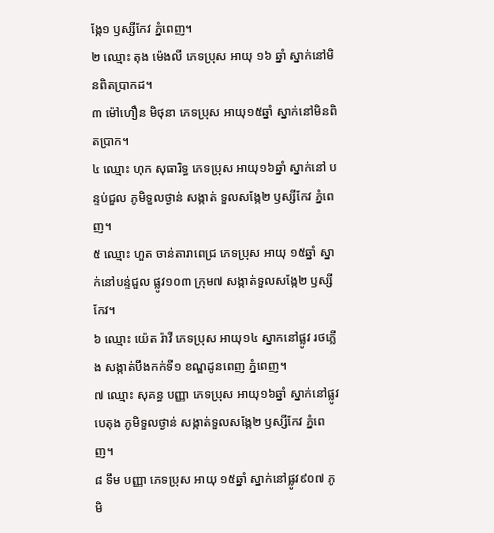ង្កែ១ ឫស្សីកែវ ភ្នំពេញ។
២ ឈ្មោះ តុង ម៉េងលី ភេទប្រុស អាយុ ១៦ ឆ្នាំ ស្នាក់នៅមិនពិតប្រាកដ។
៣ ម៉ៅហឿន មិថុនា ភេទប្រុស អាយុ១៥ឆ្នាំ ស្នាក់នៅមិនពិតប្រាក។
៤ ឈ្មោះ ហុក សុធារិទ្ធ ភេទប្រុស អាយុ១៦ឆ្នាំ ស្នាក់នៅ បន្ទប់ជួល ភូមិទួលថ្ងាន់ សង្កាត់ ទួលសង្កែ២ ឫស្សីកែវ ភ្នំពេញ។
៥ ឈ្មោះ ហួត ចាន់តារាពេជ្រ ភេទប្រុស អាយុ ១៥ឆ្នាំ ស្នាក់នៅបន្ទ់ជួល ផ្លូវ១០៣ ក្រុម៧ សង្កាត់ទួលសង្កែ២ ឫស្សីកែវ។
៦ ឈ្មោះ យ៉េត រ៉ាវី ភេទប្រុស អាយុ១៤ ស្នាកនៅផ្លូវ រថភ្លើង សង្កាត់បឹងកក់ទី១ ខណ្ឌដូនពេញ ភ្នំពេញ។
៧ ឈ្មោះ សុគន្ធ បញ្ញា ភេទប្រុស អាយុ១៦ឆ្នាំ ស្នាក់នៅផ្លូវបេតុង ភូមិទួលថ្ងាន់ សង្កាត់ទួលសង្កែ២ ឫស្សីកែវ ភ្នំពេញ។
៨ ទឹម បញ្ញា ភេទប្រុស អាយុ ១៥ឆ្នាំ ស្នាក់នៅផ្លូវ៩០៧ ភូមិ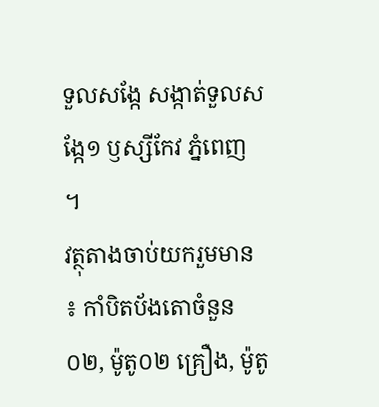ទួលសង្កែ សង្កាត់ទួលសង្កែ១ ឫស្សីកែវ ភ្នំពេញ ។
វត្ថុតាងចាប់យករួមមាន ៖ កាំបិតប័ងតោចំនួន ០២, ម៉ូតូ០២ គ្រឿង, ម៉ូតូ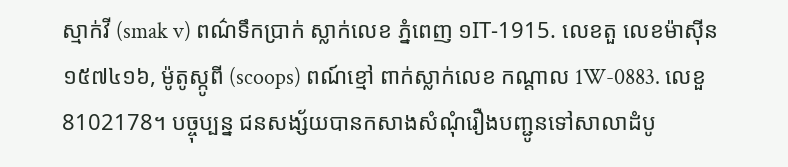ស្មាក់វី (smak v) ពណ៌ទឹកប្រាក់ ស្លាក់លេខ ភ្នំពេញ ១IT-1915. លេខតួ លេខម៉ាសុីន ១៥៧៤១៦, ម៉ូតូស្កូពី (scoops) ពណ៍ខ្មៅ ពាក់ស្លាក់លេខ កណ្ដាល 1W-0883. លេខួ 8102178។ បច្ចុប្បន្ន ជនសង្ស័យបានកសាងសំណុំរឿងបញ្ជូនទៅសាលាដំបូ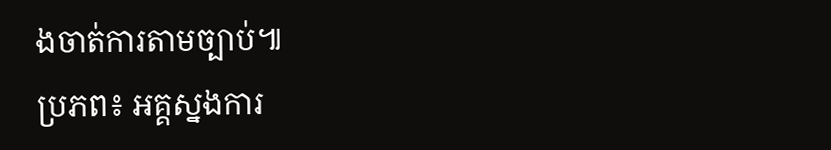ងចាត់ការតាមច្បាប់៕
ប្រភព៖ អគ្គស្នងការ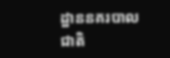ដ្ឋាននគរបាលជាតិ